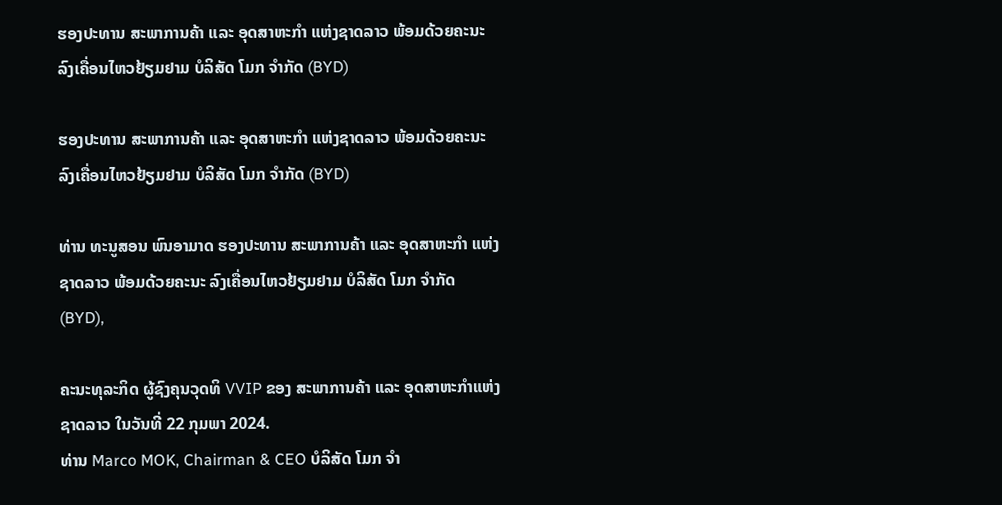ຮອງປະທານ ສະພາການຄ້າ ແລະ ອຸດສາຫະກຳ ແຫ່ງຊາດລາວ ພ້ອມດ້ວຍຄະນະ ລົງເຄື່ອນໄຫວຢ້ຽມຢາມ ບໍລິສັດ ໂມກ ຈຳກັດ (BYD)

ຮອງປະທານ ສະພາການຄ້າ ແລະ ອຸດສາຫະກຳ ແຫ່ງຊາດລາວ ພ້ອມດ້ວຍຄະນະ ລົງເຄື່ອນໄຫວຢ້ຽມຢາມ ບໍລິສັດ ໂມກ ຈຳກັດ (BYD)

ທ່ານ ທະນູສອນ ພົນອາມາດ ຮອງປະທານ ສະພາການຄ້າ ແລະ ອຸດສາຫະກຳ ແຫ່ງຊາດລາວ ພ້ອມດ້ວຍຄະນະ ລົງເຄື່ອນໄຫວຢ້ຽມຢາມ ບໍລິສັດ ໂມກ ຈຳກັດ (BYD),

ຄະນະທຸລະກິດ ຜູ້ຊົງຄຸນວຸດທິ VVIP ຂອງ ສະພາການຄ້າ ແລະ ອຸດສາຫະກຳແຫ່ງຊາດລາວ ໃນວັນທີ່ 22 ກຸມພາ 2024.
ທ່ານ Marco MOK, Chairman & CEO ບໍລິສັດ ໂມກ ຈຳ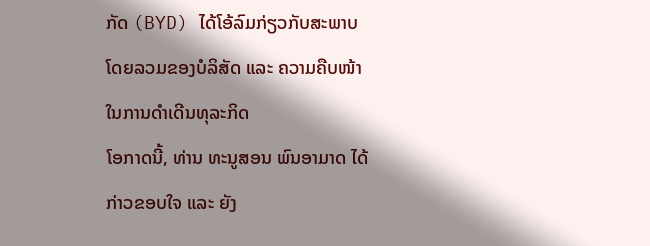ກັດ (BYD) ໄດ້ໂອ້ລົມກ່ຽວກັບສະພາບໂດຍລວມຂອງບໍລິສັດ ແລະ ຄວາມຄືບໜ້າ ໃນການດໍາເດີນທຸລະກິດ
ໂອກາດນີ້, ທ່ານ ທະນູສອນ ພົນອາມາດ ໄດ້ກ່າວຂອບໃຈ ແລະ ຍັງ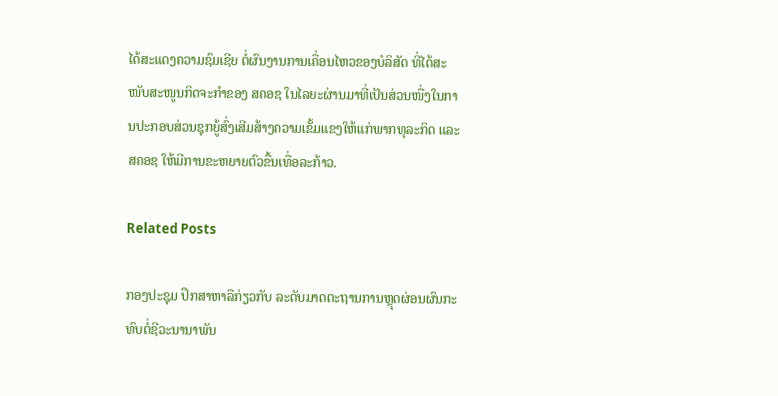ໄດ້ສະແດງຄວາມຊົມເຊີຍ ຕໍ່ຜົນງານການເຄື່ອນໄຫວຂອງບໍລິສັດ ທີ່ໄດ້ສະໜັບສະໜູນກິດຈະກຳຂອງ ສຄອຊ ໃນໄລຍະຜ່ານມາທີ່ເປັນສ່ວນໜື່ງໃນການປະກອບສ່ວນຊຸກຍູ້ສົ່ງເສີມສ້າງຄວາມເຂັ້ມແຂງໃຫ້ແກ່ພາກທຸລະກິດ ແລະ ສຄອຊ ໃຫ້ມີການຂະຫຍາຍຕົວຂື້ນເທື່ອລະກ້າວ.

Related Posts

ກອງປະຊຸມ ປຶກສາຫາລືກ່ຽວກັບ ລະດັບມາດຕະຖານການຫຼຸດຜ່ອນຜົນກະທົບຕໍ່ຊີວະນານາພັນ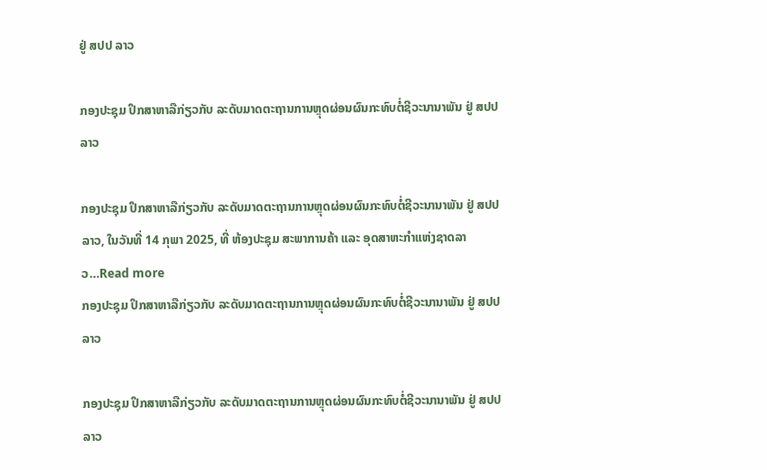ຢູ່ ສປປ ລາວ

ກອງປະຊຸມ ປຶກສາຫາລືກ່ຽວກັບ ລະດັບມາດຕະຖານການຫຼຸດຜ່ອນຜົນກະທົບຕໍ່ຊີວະນານາພັນ ຢູ່ ສປປ ລາວ

ກອງປະຊຸມ ປຶກສາຫາລືກ່ຽວກັບ ລະດັບມາດຕະຖານການຫຼຸດຜ່ອນຜົນກະທົບຕໍ່ຊີວະນານາພັນ ຢູ່ ສປປ ລາວ, ໃນວັນທີ່ 14 ກຸພາ 2025, ທີ່ ຫ້ອງປະຊຸມ ສະພາການຄ້າ ແລະ ອຸດສາຫະກຳແຫ່ງຊາດລາວ…Read more
ກອງປະຊຸມ ປຶກສາຫາລືກ່ຽວກັບ ລະດັບມາດຕະຖານການຫຼຸດຜ່ອນຜົນກະທົບຕໍ່ຊີວະນານາພັນ ຢູ່ ສປປ ລາວ

ກອງປະຊຸມ ປຶກສາຫາລືກ່ຽວກັບ ລະດັບມາດຕະຖານການຫຼຸດຜ່ອນຜົນກະທົບຕໍ່ຊີວະນານາພັນ ຢູ່ ສປປ ລາວ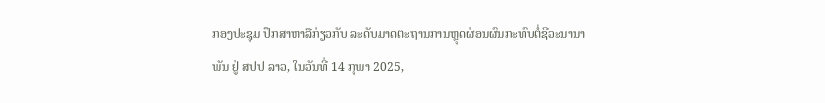ກອງປະຊຸມ ປຶກສາຫາລືກ່ຽວກັບ ລະດັບມາດຕະຖານການຫຼຸດຜ່ອນຜົນກະທົບຕໍ່ຊີວະນານາພັນ ຢູ່ ສປປ ລາວ, ໃນວັນທີ່ 14 ກຸພາ 2025,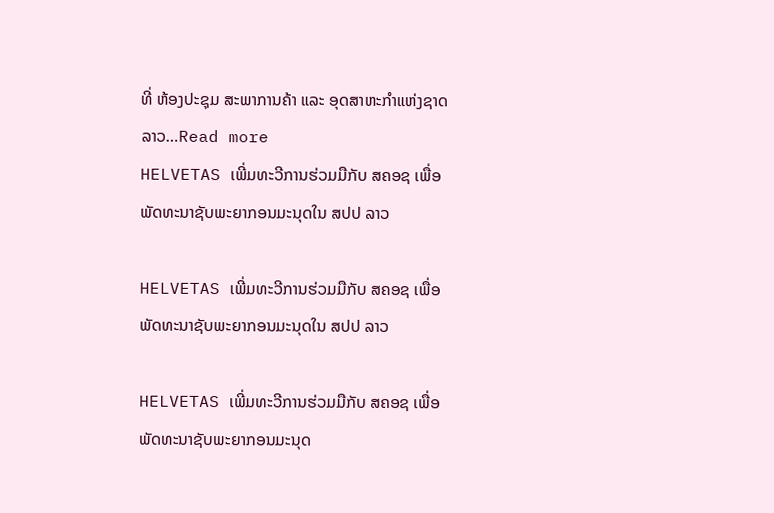ທີ່ ຫ້ອງປະຊຸມ ສະພາການຄ້າ ແລະ ອຸດສາຫະກຳແຫ່ງຊາດລາວ…Read more
HELVETAS ເພີ່ມທະວີການຮ່ວມມືກັບ ສຄອຊ ເພື່ອພັດທະນາຊັບພະຍາກອນມະນຸດໃນ ສປປ ລາວ

HELVETAS ເພີ່ມທະວີການຮ່ວມມືກັບ ສຄອຊ ເພື່ອພັດທະນາຊັບພະຍາກອນມະນຸດໃນ ສປປ ລາວ

HELVETAS ເພີ່ມທະວີການຮ່ວມມືກັບ ສຄອຊ ເພື່ອພັດທະນາຊັບພະຍາກອນມະນຸດ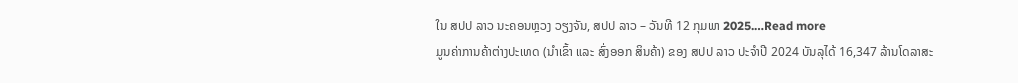ໃນ ສປປ ລາວ ນະຄອນຫຼວງ ວຽງຈັນ, ສປປ ລາວ – ວັນທີ 12 ກຸມພາ 2025.…Read more
ມູນຄ່າການຄ້າຕ່າງປະເທດ (ນໍາເຂົ້າ ແລະ ສົ່ງອອກ ສິນຄ້າ) ຂອງ ສປປ ລາວ ປະຈໍາປີ 2024 ບັນລຸໄດ້ 16,347 ລ້ານໂດລາສະ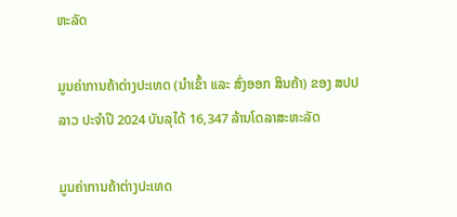ຫະລັດ

ມູນຄ່າການຄ້າຕ່າງປະເທດ (ນໍາເຂົ້າ ແລະ ສົ່ງອອກ ສິນຄ້າ) ຂອງ ສປປ ລາວ ປະຈໍາປີ 2024 ບັນລຸໄດ້ 16,347 ລ້ານໂດລາສະຫະລັດ

ມູນຄ່າການຄ້າຕ່າງປະເທດ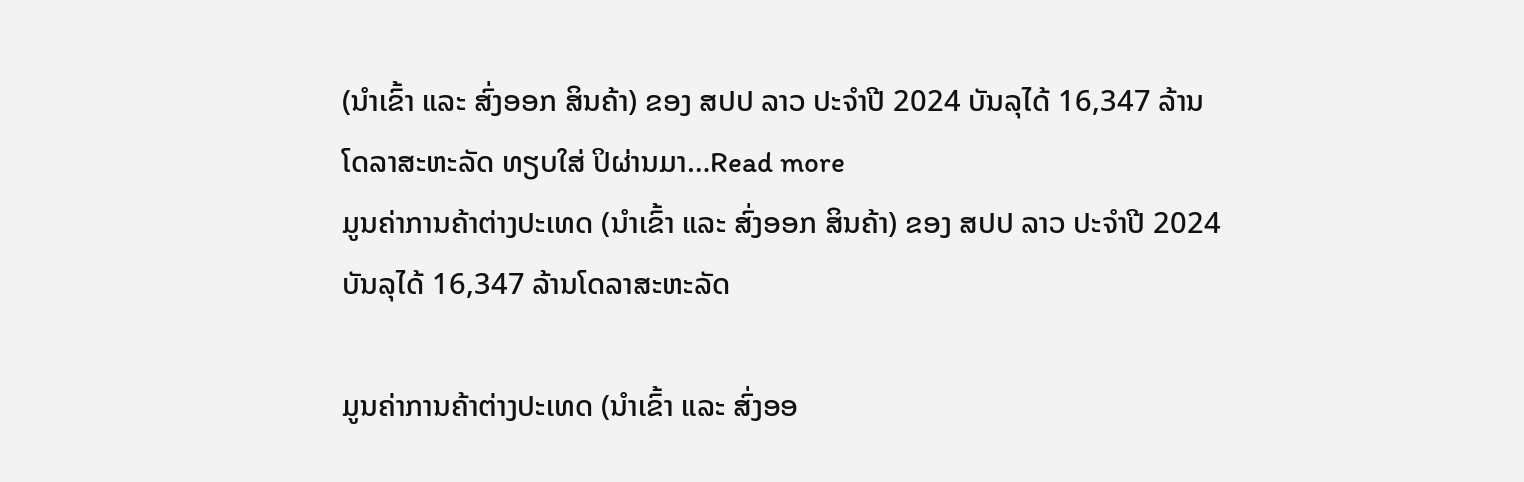(ນໍາເຂົ້າ ແລະ ສົ່ງອອກ ສິນຄ້າ) ຂອງ ສປປ ລາວ ປະຈໍາປີ 2024 ບັນລຸໄດ້ 16,347 ລ້ານໂດລາສະຫະລັດ ທຽບໃສ່ ປິຜ່ານມາ…Read more
ມູນຄ່າການຄ້າຕ່າງປະເທດ (ນໍາເຂົ້າ ແລະ ສົ່ງອອກ ສິນຄ້າ) ຂອງ ສປປ ລາວ ປະຈໍາປີ 2024 ບັນລຸໄດ້ 16,347 ລ້ານໂດລາສະຫະລັດ

ມູນຄ່າການຄ້າຕ່າງປະເທດ (ນໍາເຂົ້າ ແລະ ສົ່ງອອ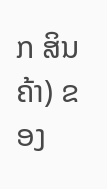ກ ສິນຄ້າ) ຂອງ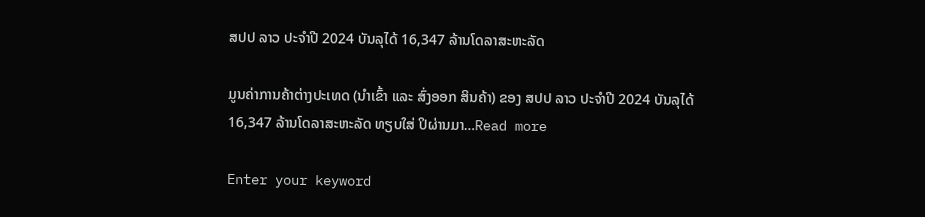ສປປ ລາວ ປະຈໍາປີ 2024 ບັນລຸໄດ້ 16,347 ລ້ານໂດລາສະຫະລັດ

ມູນຄ່າການຄ້າຕ່າງປະເທດ (ນໍາເຂົ້າ ແລະ ສົ່ງອອກ ສິນຄ້າ) ຂອງ ສປປ ລາວ ປະຈໍາປີ 2024 ບັນລຸໄດ້ 16,347 ລ້ານໂດລາສະຫະລັດ ທຽບໃສ່ ປິຜ່ານມາ…Read more

Enter your keyword